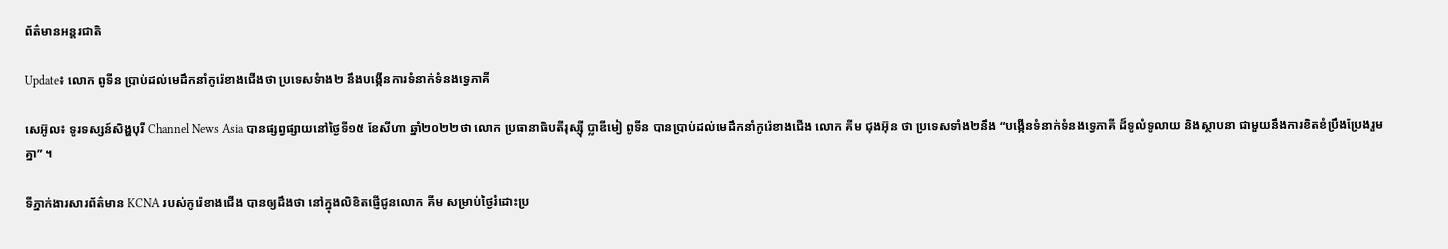ព័ត៌មានអន្តរជាតិ

Update៖ លោក ពូទីន ប្រាប់ដល់មេដឹកនាំកូរ៉េខាងជើងថា ប្រទេសទំាង២ នឹងបង្កើនការទំនាក់ទំនងទ្វេភាគី

សេអ៊ូល៖ ទូរទស្សន៍សិង្ហបុរី Channel News Asia បានផ្សព្វផ្សាយនៅថ្ងៃទី១៥ ខែសីហា ឆ្នាំ២០២២ថា លោក ប្រធានាធិបតីរុស្ស៊ី ប្លាឌីមៀ ពូទីន បានប្រាប់ដល់មេដឹកនាំកូរ៉េខាងជើង លោក គីម ជុងអ៊ុន ថា ប្រទេសទាំង២នឹង “បង្កើនទំនាក់ទំនងទ្វេភាគី ដ៏ទូលំទូលាយ និងស្ថាបនា ជាមួយនឹងការខិតខំប្រឹងប្រែងរួមគ្នា” ។

ទីភ្នាក់ងារសារព័ត៌មាន KCNA របស់កូរ៉េខាងជើង បានឲ្យដឹងថា នៅក្នុងលិខិតផ្ញើជូនលោក គីម សម្រាប់ថ្ងៃរំដោះប្រ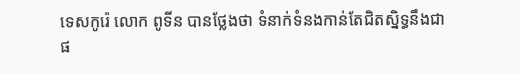ទេសកូរ៉េ លោក ពូទីន បានថ្លែងថា ទំនាក់ទំនងកាន់តែជិតស្និទ្ធនឹងជា ផ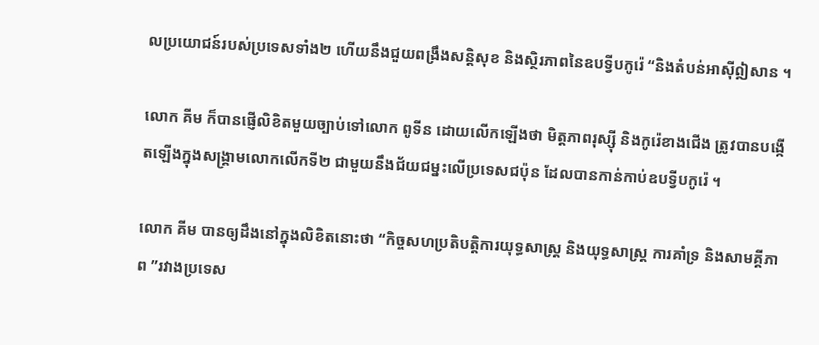លប្រយោជន៍របស់ប្រទេសទាំង២ ហើយនឹងជួយពង្រឹងសន្តិសុខ និងស្ថិរភាពនៃឧបទ្វីបកូរ៉េ “និងតំបន់អាស៊ីឦសាន ។

លោក គីម ក៏បានផ្ញើលិខិតមួយច្បាប់ទៅលោក ពូទីន ដោយលើកឡើងថា មិត្តភាពរុស្ស៊ី និងកូរ៉េខាងជើង ត្រូវបានបង្កើតឡើងក្នុងសង្គ្រាមលោកលើកទី២ ជាមួយនឹងជ័យជម្នះលើប្រទេសជប៉ុន ដែលបានកាន់កាប់ឧបទ្វីបកូរ៉េ ។

លោក គីម បានឲ្យដឹងនៅក្នុងលិខិតនោះថា “កិច្ចសហប្រតិបត្តិការយុទ្ធសាស្ត្រ និងយុទ្ធសាស្ត្រ ការគាំទ្រ និងសាមគ្គីភាព ”រវាងប្រទេស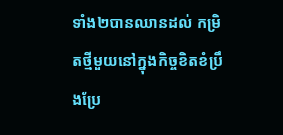ទាំង២បានឈានដល់ កម្រិតថ្មីមួយនៅក្នុងកិច្ចខិតខំប្រឹងប្រែ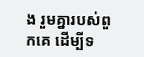ង រួមគ្នារបស់ពួកគេ ដើម្បីទ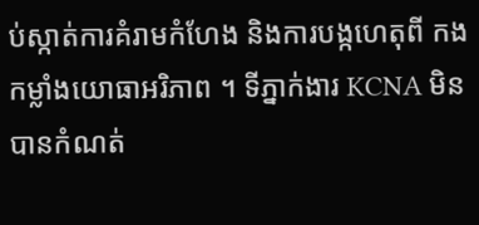ប់ស្កាត់ការគំរាមកំហែង និងការបង្កហេតុពី កងកម្លាំងយោធាអរិភាព ។ ទីភ្នាក់ងារ KCNA មិនបានកំណត់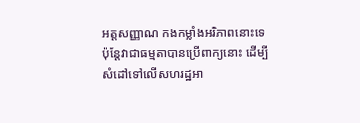អត្តសញ្ញាណ កងកម្លាំងអរិភាពនោះទេ ប៉ុន្តែវាជាធម្មតាបានប្រើពាក្យនោះ ដើម្បីសំដៅទៅលើសហរដ្ឋអា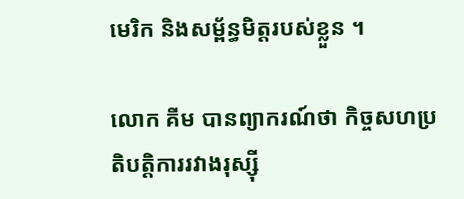មេរិក និងសម្ព័ន្ធមិត្តរបស់ខ្លួន ។

លោក គីម បានព្យាករណ៍ថា កិច្ចសហប្រតិបត្តិការរវាងរុស្ស៊ី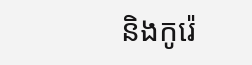និងកូរ៉េ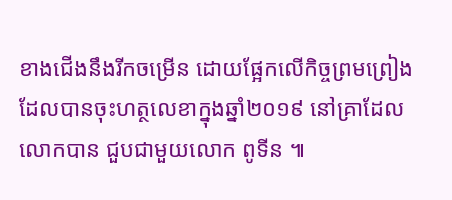ខាងជើងនឹងរីកចម្រើន ដោយផ្អែកលើកិច្ចព្រមព្រៀង ដែលបានចុះហត្ថលេខាក្នុងឆ្នាំ២០១៩ នៅគ្រាដែលលោកបាន ជួបជាមួយលោក ពូទីន ៕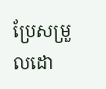ប្រែសម្រួលដោ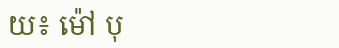យ៖ ម៉ៅ បុ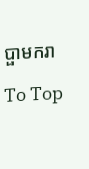ប្ផាមករា

To Top